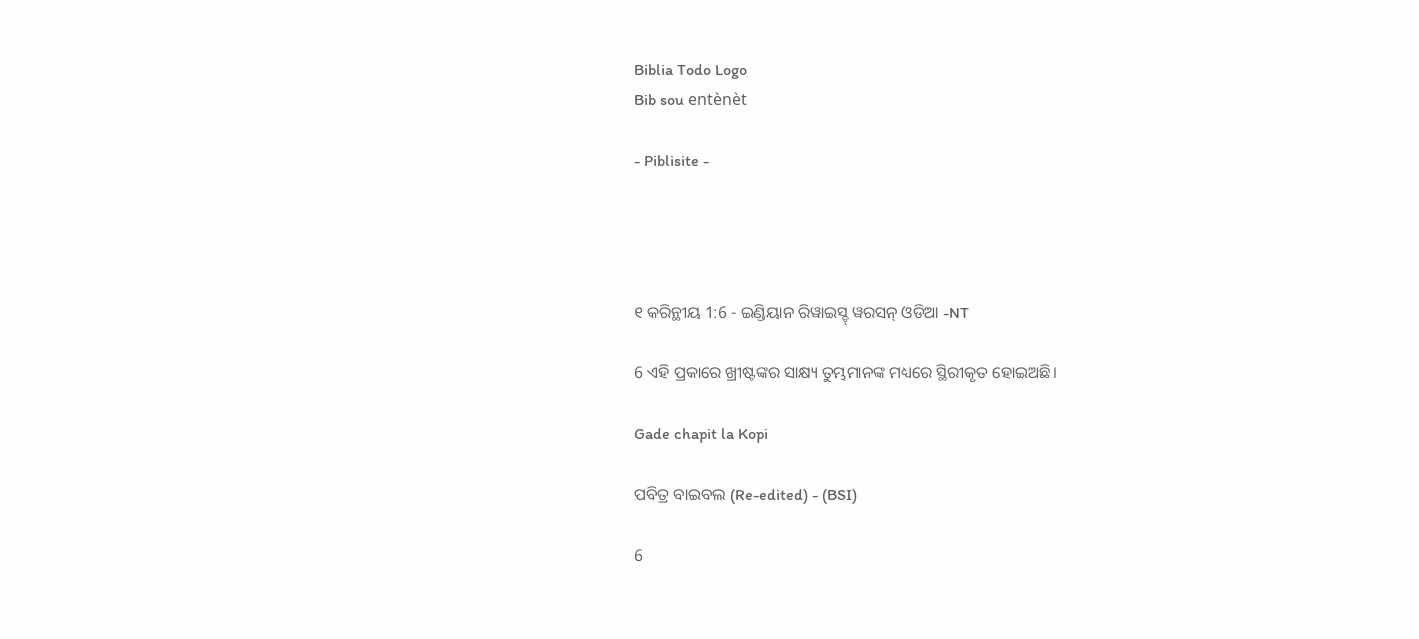Biblia Todo Logo
Bib sou entènèt

- Piblisite -




୧ କରିନ୍ଥୀୟ 1:6 - ଇଣ୍ଡିୟାନ ରିୱାଇସ୍ଡ୍ ୱରସନ୍ ଓଡିଆ -NT

6 ଏହି ପ୍ରକାରେ ଖ୍ରୀଷ୍ଟଙ୍କର ସାକ୍ଷ୍ୟ ତୁମ୍ଭମାନଙ୍କ ମଧ୍ୟରେ ସ୍ଥିରୀକୃତ ହୋଇଅଛି।

Gade chapit la Kopi

ପବିତ୍ର ବାଇବଲ (Re-edited) - (BSI)

6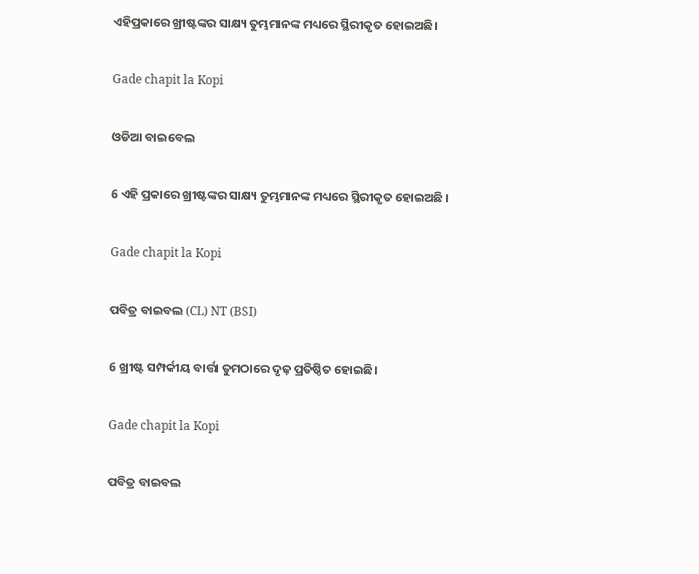ଏହିପ୍ରକାରେ ଖ୍ରୀଷ୍ଟଙ୍କର ସାକ୍ଷ୍ୟ ତୁମ୍ଭମାନଙ୍କ ମଧ୍ୟରେ ସ୍ଥିରୀକୃତ ହୋଇଅଛି।

Gade chapit la Kopi

ଓଡିଆ ବାଇବେଲ

6 ଏହି ପ୍ରକାରେ ଖ୍ରୀଷ୍ଟଙ୍କର ସାକ୍ଷ୍ୟ ତୁମ୍ଭମାନଙ୍କ ମଧ୍ୟରେ ସ୍ଥିରୀକୃତ ହୋଇଅଛି ।

Gade chapit la Kopi

ପବିତ୍ର ବାଇବଲ (CL) NT (BSI)

6 ଖ୍ରୀଷ୍ଟ ସମ୍ପର୍କୀୟ ବାର୍ତ୍ତା ତୁମଠାରେ ଦୃଢ଼ ପ୍ରତିଷ୍ଠିତ ହୋଇଛି।

Gade chapit la Kopi

ପବିତ୍ର ବାଇବଲ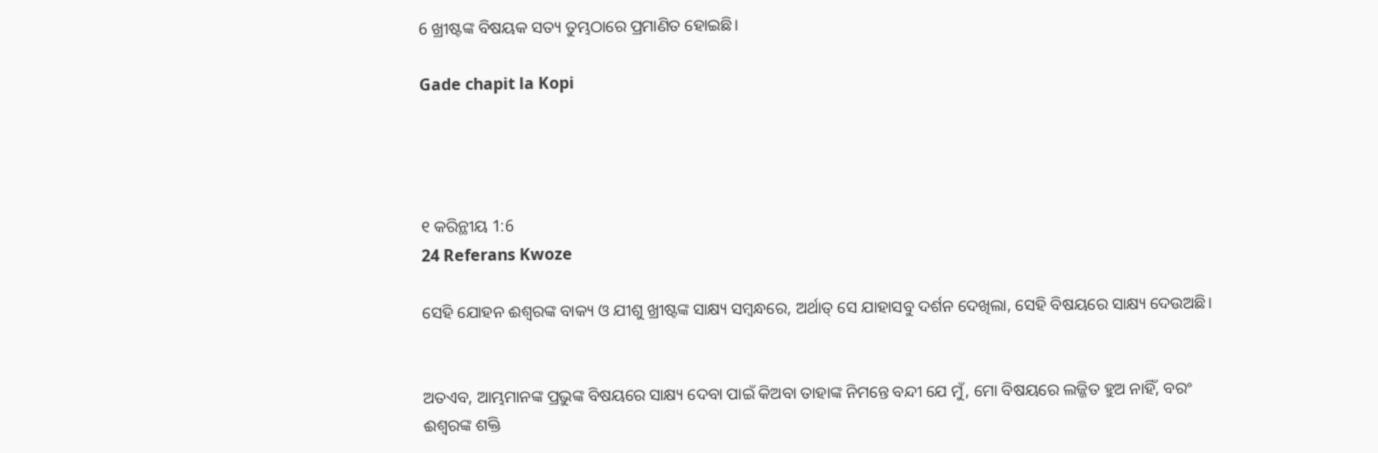6 ଖ୍ରୀଷ୍ଟଙ୍କ ବିଷୟକ ସତ୍ୟ ତୁମ୍ଭଠାରେ ପ୍ରମାଣିତ ହୋଇଛି।

Gade chapit la Kopi




୧ କରିନ୍ଥୀୟ 1:6
24 Referans Kwoze

ସେହି ଯୋହନ ଈଶ୍ବରଙ୍କ ବାକ୍ୟ ଓ ଯୀଶୁ ଖ୍ରୀଷ୍ଟଙ୍କ ସାକ୍ଷ୍ୟ ସମ୍ବନ୍ଧରେ, ଅର୍ଥାତ୍‍ ସେ ଯାହାସବୁ ଦର୍ଶନ ଦେଖିଲା, ସେହି ବିଷୟରେ ସାକ୍ଷ୍ୟ ଦେଉଅଛି।


ଅତଏବ, ଆମ୍ଭମାନଙ୍କ ପ୍ରଭୁଙ୍କ ବିଷୟରେ ସାକ୍ଷ୍ୟ ଦେବା ପାଇଁ କିଅବା ତାହାଙ୍କ ନିମନ୍ତେ ବନ୍ଦୀ ଯେ ମୁଁ, ମୋ ବିଷୟରେ ଲଜ୍ଜିତ ହୁଅ ନାହିଁ, ବରଂ ଈଶ୍ବରଙ୍କ ଶକ୍ତି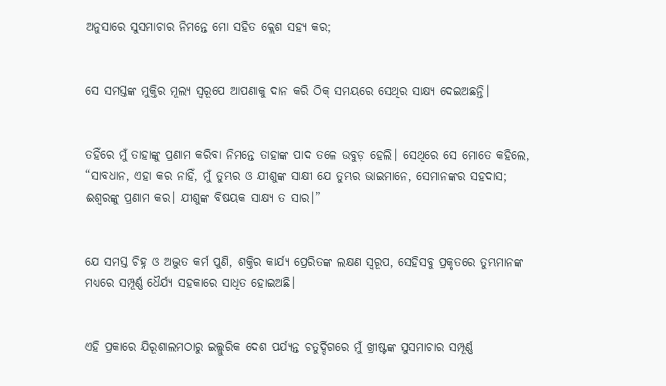ଅନୁସାରେ ସୁସମାଚାର ନିମନ୍ତେ ମୋ ସହିତ କ୍ଲେଶ ସହ୍ୟ କର;


ସେ ସମସ୍ତଙ୍କ ମୁକ୍ତିର ମୂଲ୍ୟ ସ୍ୱରୂପେ ଆପଣାକୁ ଦାନ କରି ଠିକ୍ ସମୟରେ ସେଥିର ସାକ୍ଷ୍ୟ ଦେଇଅଛନ୍ତି।


ତହିଁରେ ମୁଁ ତାହାଙ୍କୁ ପ୍ରଣାମ କରିବା ନିମନ୍ତେ ତାହାଙ୍କ ପାଦ ତଳେ ଉବୁଡ଼ ହେଲି। ସେଥିରେ ସେ ମୋତେ କହିଲେ, “ସାବଧାନ, ଏହା କର ନାହିଁ, ମୁଁ ତୁମ୍ଭର ଓ ଯୀଶୁଙ୍କ ସାକ୍ଷୀ ଯେ ତୁମ୍ଭର ଭାଇମାନେ, ସେମାନଙ୍କର ସହଦାସ; ଈଶ୍ବରଙ୍କୁ ପ୍ରଣାମ କର। ଯୀଶୁଙ୍କ ବିଷୟକ ସାକ୍ଷ୍ୟ ତ ସାର।”


ଯେ ସମସ୍ତ ଚିହ୍ନ ଓ ଅଦ୍ଭୁତ କର୍ମ ପୁଣି, ଶକ୍ତିର କାର୍ଯ୍ୟ ପ୍ରେରିତଙ୍କ ଲକ୍ଷଣ ସ୍ୱରୂପ, ସେହିସବୁ ପ୍ରକୃତରେ ତୁମ୍ଭମାନଙ୍କ ମଧ୍ୟରେ ସମ୍ପୂର୍ଣ୍ଣ ଧୈର୍ଯ୍ୟ ସହକାରେ ସାଧିତ ହୋଇଅଛି।


ଏହି ପ୍ରକାରେ ଯିରୂଶାଲମଠାରୁ ଇଲ୍ଲୁରିକ ଦେଶ ପର୍ଯ୍ୟନ୍ତ ଚତୁର୍ଦ୍ଦିଗରେ ମୁଁ ଖ୍ରୀଷ୍ଟଙ୍କ ସୁସମାଚାର ସମ୍ପୂର୍ଣ୍ଣ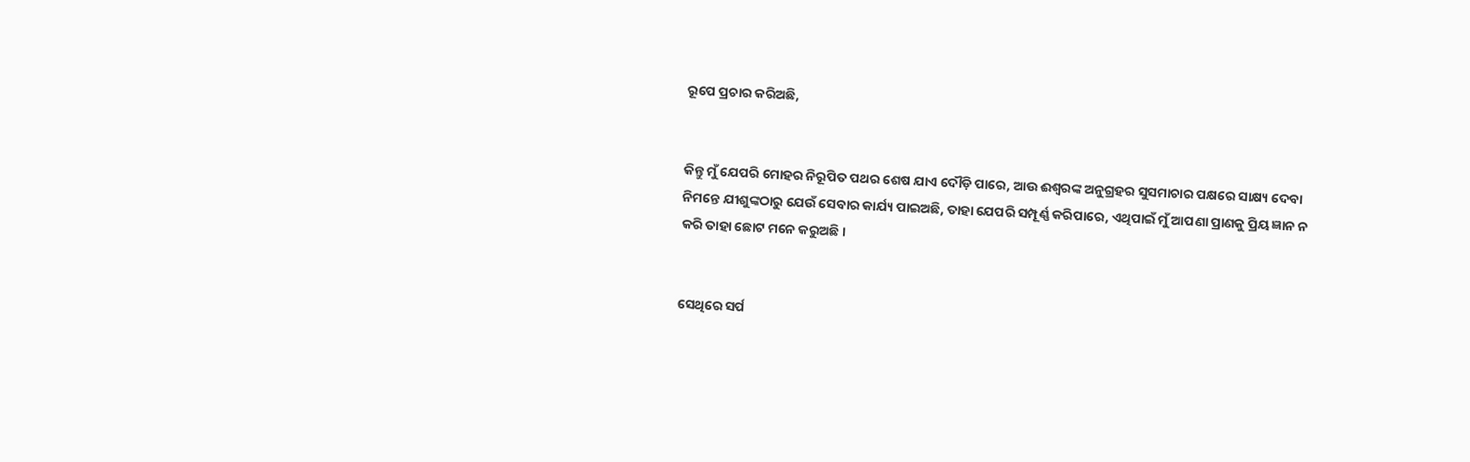ରୂପେ ପ୍ରଚାର କରିଅଛି,


କିନ୍ତୁ ମୁଁ ଯେପରି ମୋହର ନିରୂପିତ ପଥର ଶେଷ ଯାଏ ଦୌଡ଼ି ପାରେ, ଆଉ ଈଶ୍ବରଙ୍କ ଅନୁଗ୍ରହର ସୁସମାଚାର ପକ୍ଷରେ ସାକ୍ଷ୍ୟ ଦେବା ନିମନ୍ତେ ଯୀଶୁଙ୍କଠାରୁ ଯେଉଁ ସେବାର କାର୍ଯ୍ୟ ପାଇଅଛି, ତାହା ଯେପରି ସମ୍ପୂର୍ଣ୍ଣ କରିପାରେ, ଏଥିପାଇଁ ମୁଁ ଆପଣା ପ୍ରାଣକୁ ପ୍ରିୟ ଜ୍ଞାନ ନ କରି ତାହା ଛୋଟ ମନେ କରୁଅଛି।


ସେଥିରେ ସର୍ପ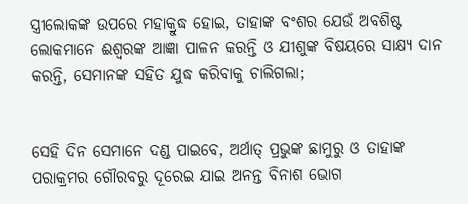ସ୍ତ୍ରୀଲୋକଙ୍କ ଉପରେ ମହାକ୍ରୁଦ୍ଧ ହୋଇ, ତାହାଙ୍କ ବଂଶର ଯେଉଁ ଅବଶିଷ୍ଟ ଲୋକମାନେ ଈଶ୍ବରଙ୍କ ଆଜ୍ଞା ପାଳନ କରନ୍ତି ଓ ଯୀଶୁଙ୍କ ବିଷୟରେ ସାକ୍ଷ୍ୟ ଦାନ କରନ୍ତି, ସେମାନଙ୍କ ସହିତ ଯୁଦ୍ଧ କରିବାକୁ ଚାଲିଗଲା;


ସେହି ଦିନ ସେମାନେ ଦଣ୍ଡ ପାଇବେ, ଅର୍ଥାତ୍‍ ପ୍ରଭୁଙ୍କ ଛାମୁରୁ ଓ ତାହାଙ୍କ ପରାକ୍ରମର ଗୌରବରୁ ଦୂରେଇ ଯାଇ ଅନନ୍ତ ବିନାଶ ଭୋଗ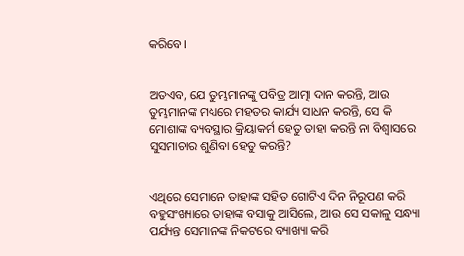କରିବେ।


ଅତଏବ, ଯେ ତୁମ୍ଭମାନଙ୍କୁ ପବିତ୍ର ଆତ୍ମା ଦାନ କରନ୍ତି, ଆଉ ତୁମ୍ଭମାନଙ୍କ ମଧ୍ୟରେ ମହତର କାର୍ଯ୍ୟ ସାଧନ କରନ୍ତି, ସେ କି ମୋଶାଙ୍କ ବ୍ୟବସ୍ଥାର କ୍ରିୟାକର୍ମ ହେତୁ ତାହା କରନ୍ତି ନା ବିଶ୍ୱାସରେ ସୁସମାଚାର ଶୁଣିବା ହେତୁ କରନ୍ତି?


ଏଥିରେ ସେମାନେ ତାହାଙ୍କ ସହିତ ଗୋଟିଏ ଦିନ ନିରୂପଣ କରି ବହୁସଂଖ୍ୟାରେ ତାହାଙ୍କ ବସାକୁ ଆସିଲେ, ଆଉ ସେ ସକାଳୁ ସନ୍ଧ୍ୟା ପର୍ଯ୍ୟନ୍ତ ସେମାନଙ୍କ ନିକଟରେ ବ୍ୟାଖ୍ୟା କରି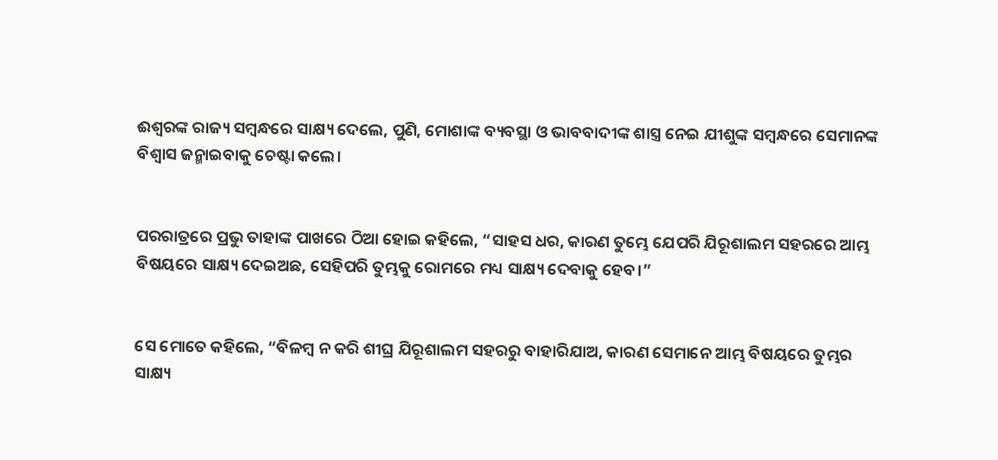ଈଶ୍ବରଙ୍କ ରାଜ୍ୟ ସମ୍ବନ୍ଧରେ ସାକ୍ଷ୍ୟ ଦେଲେ, ପୁଣି, ମୋଶାଙ୍କ ବ୍ୟବସ୍ଥା ଓ ଭାବବାଦୀଙ୍କ ଶାସ୍ତ୍ର ନେଇ ଯୀଶୁଙ୍କ ସମ୍ବନ୍ଧରେ ସେମାନଙ୍କ ବିଶ୍ୱାସ ଜନ୍ମାଇବାକୁ ଚେଷ୍ଟା କଲେ।


ପରରାତ୍ରରେ ପ୍ରଭୁ ତାହାଙ୍କ ପାଖରେ ଠିଆ ହୋଇ କହିଲେ, “ସାହସ ଧର, କାରଣ ତୁମ୍ଭେ ଯେପରି ଯିରୂଶାଲମ ସହରରେ ଆମ୍ଭ ବିଷୟରେ ସାକ୍ଷ୍ୟ ଦେଇଅଛ, ସେହିପରି ତୁମ୍ଭକୁ ରୋମରେ ମଧ୍ୟ ସାକ୍ଷ୍ୟ ଦେବାକୁ ହେବ।”


ସେ ମୋତେ କହିଲେ, “ବିଳମ୍ବ ନ କରି ଶୀଘ୍ର ଯିରୂଶାଲମ ସହରରୁ ବାହାରିଯାଅ, କାରଣ ସେମାନେ ଆମ୍ଭ ବିଷୟରେ ତୁମ୍ଭର ସାକ୍ଷ୍ୟ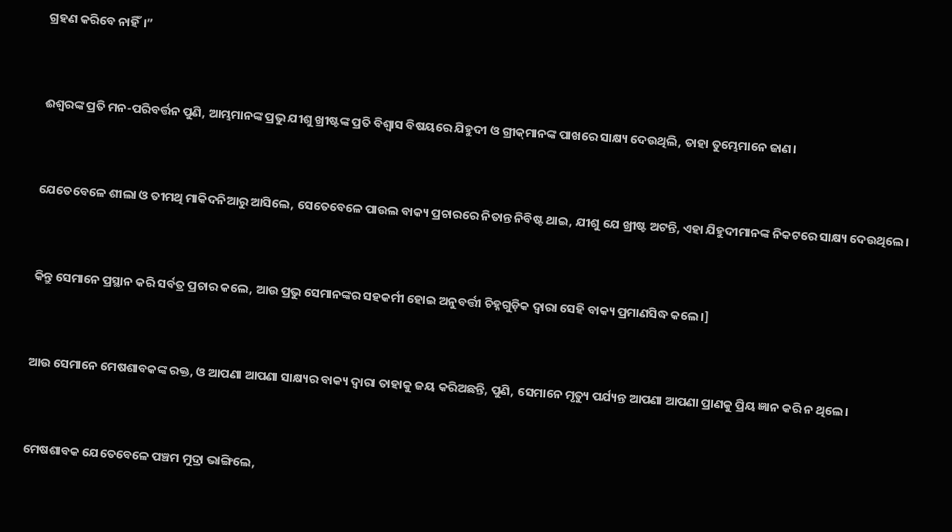ଗ୍ରହଣ କରିବେ ନାହିଁ।”


ଈଶ୍ବରଙ୍କ ପ୍ରତି ମନ-ପରିବର୍ତ୍ତନ ପୁଣି, ଆମ୍ଭମାନଙ୍କ ପ୍ରଭୁ ଯୀଶୁ ଖ୍ରୀଷ୍ଟଙ୍କ ପ୍ରତି ବିଶ୍ୱାସ ବିଷୟରେ ଯିହୁଦୀ ଓ ଗ୍ରୀକ୍‍ମାନଙ୍କ ପାଖରେ ସାକ୍ଷ୍ୟ ଦେଉଥିଲି, ତାହା ତୁମ୍ଭେମାନେ ଜାଣ।


ଯେତେବେଳେ ଶୀଲା ଓ ତୀମଥି ମାକିଦନିଆରୁ ଆସିଲେ, ସେତେବେଳେ ପାଉଲ ବାକ୍ୟ ପ୍ରଚାରରେ ନିତାନ୍ତ ନିବିଷ୍ଟ ଥାଇ, ଯୀଶୁ ଯେ ଖ୍ରୀଷ୍ଟ ଅଟନ୍ତି, ଏହା ଯିହୁଦୀମାନଙ୍କ ନିକଟରେ ସାକ୍ଷ୍ୟ ଦେଉଥିଲେ।


କିନ୍ତୁ ସେମାନେ ପ୍ରସ୍ଥାନ କରି ସର୍ବତ୍ର ପ୍ରଚାର କଲେ, ଆଉ ପ୍ରଭୁ ସେମାନଙ୍କର ସହକର୍ମୀ ହୋଇ ଅନୁବର୍ତ୍ତୀ ଚିହ୍ନଗୁଡ଼ିକ ଦ୍ୱାରା ସେହି ବାକ୍ୟ ପ୍ରମାଣସିଦ୍ଧ କଲେ।]


ଆଉ ସେମାନେ ମେଷଶାବକଙ୍କ ରକ୍ତ, ଓ ଆପଣା ଆପଣା ସାକ୍ଷ୍ୟର ବାକ୍ୟ ଦ୍ୱାରା ତାହାକୁ ଜୟ କରିଅଛନ୍ତି, ପୁଣି, ସେମାନେ ମୃତ୍ୟୁ ପର୍ଯ୍ୟନ୍ତ ଆପଣା ଆପଣା ପ୍ରାଣକୁ ପ୍ରିୟ ଜ୍ଞାନ କରି ନ ଥିଲେ।


ମେଷଶାବକ ଯେତେବେଳେ ପଞ୍ଚମ ମୁଦ୍ରା ଭାଙ୍ଗିଲେ,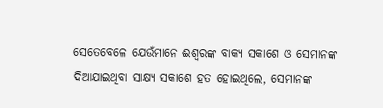ସେତେବେଳେ ଯେଉଁମାନେ ଈଶ୍ବରଙ୍କ ବାକ୍ୟ ସକାଶେ ଓ ସେମାନଙ୍କ ଦିଆଯାଇଥିବା ସାକ୍ଷ୍ୟ ସକାଶେ ହତ ହୋଇଥିଲେ, ସେମାନଙ୍କ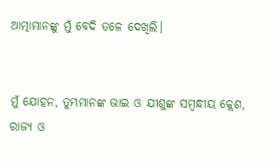ଆତ୍ମାମାନଙ୍କୁ ମୁଁ ବେଦି ତଳେ ଦେଖିଲି।


ମୁଁ ଯୋହନ, ତୁମ୍ଭମାନଙ୍କ ଭାଇ ଓ ଯୀଶୁଙ୍କ ସମ୍ବନ୍ଧୀୟ କ୍ଲେଶ, ରାଜ୍ୟ ଓ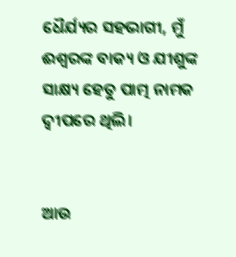ଧୈର୍ଯ୍ୟର ସହଭାଗୀ, ମୁଁ ଈଶ୍ବରଙ୍କ ବାକ୍ୟ ଓ ଯୀଶୁଙ୍କ ସାକ୍ଷ୍ୟ ହେତୁ ପାତ୍ମ ନାମକ ଦ୍ୱୀପରେ ଥିଲି।


ଆଉ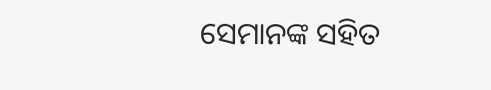ସେମାନଙ୍କ ସହିତ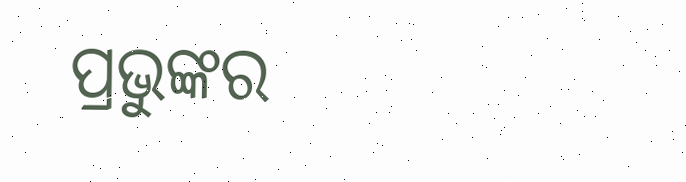ପ୍ରଭୁଙ୍କର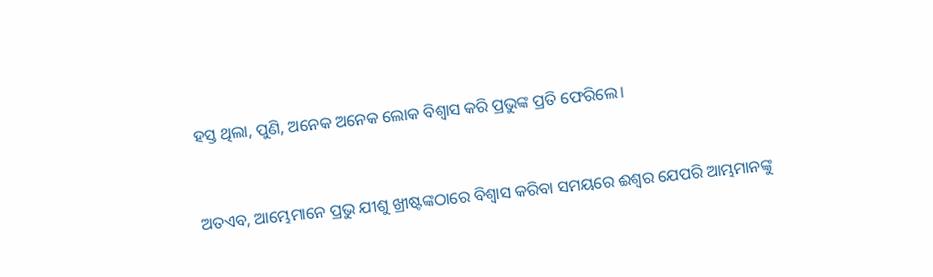ହସ୍ତ ଥିଲା, ପୁଣି, ଅନେକ ଅନେକ ଲୋକ ବିଶ୍ୱାସ କରି ପ୍ରଭୁଙ୍କ ପ୍ରତି ଫେରିଲେ।


ଅତଏବ, ଆମ୍ଭେମାନେ ପ୍ରଭୁ ଯୀଶୁ ଖ୍ରୀଷ୍ଟଙ୍କଠାରେ ବିଶ୍ୱାସ କରିବା ସମୟରେ ଈଶ୍ବର ଯେପରି ଆମ୍ଭମାନଙ୍କୁ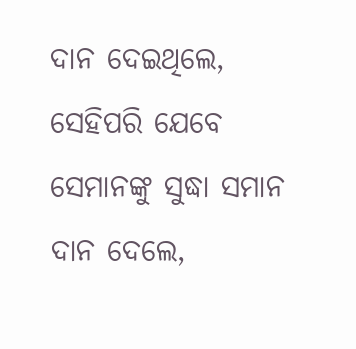ଦାନ ଦେଇଥିଲେ, ସେହିପରି ଯେବେ ସେମାନଙ୍କୁ ସୁଦ୍ଧା ସମାନ ଦାନ ଦେଲେ,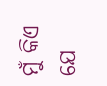ମୁଁ କିଏ ଯେ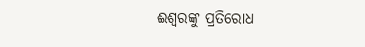ଈଶ୍ବରଙ୍କୁ ପ୍ରତିରୋଧ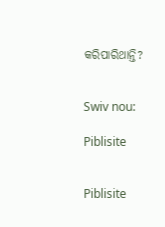କରିପାରିଥାନ୍ତି?


Swiv nou:

Piblisite


Piblisite